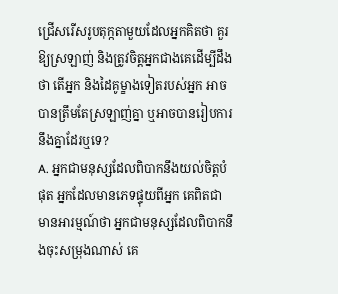ជ្រើសរើសរូបតុក្កតាមួយដែលអ្នកគិតថា គួរឱ្យស្រឡាញ់ និងត្រូវចិត្តអ្នកជាងគេដើម្បីដឹងថា តើអ្នក និងដៃគូម្ខាងទៀតរបស់អ្នក អាចបានត្រឹមតែស្រឡាញ់គ្នា ឬអាចបានរៀបការនឹងគ្នាដែរឬទេ?
A. អ្នកជាមនុស្សដែលពិបាកនឹងយល់ចិត្តបំផុត អ្នកដែលមានភេទផ្ទុយពីអ្នក គេពិតជាមានអារម្មណ៍ថា អ្នកជាមនុស្សដែលពិបាកនឹងចុះសម្រុងណាស់ គេ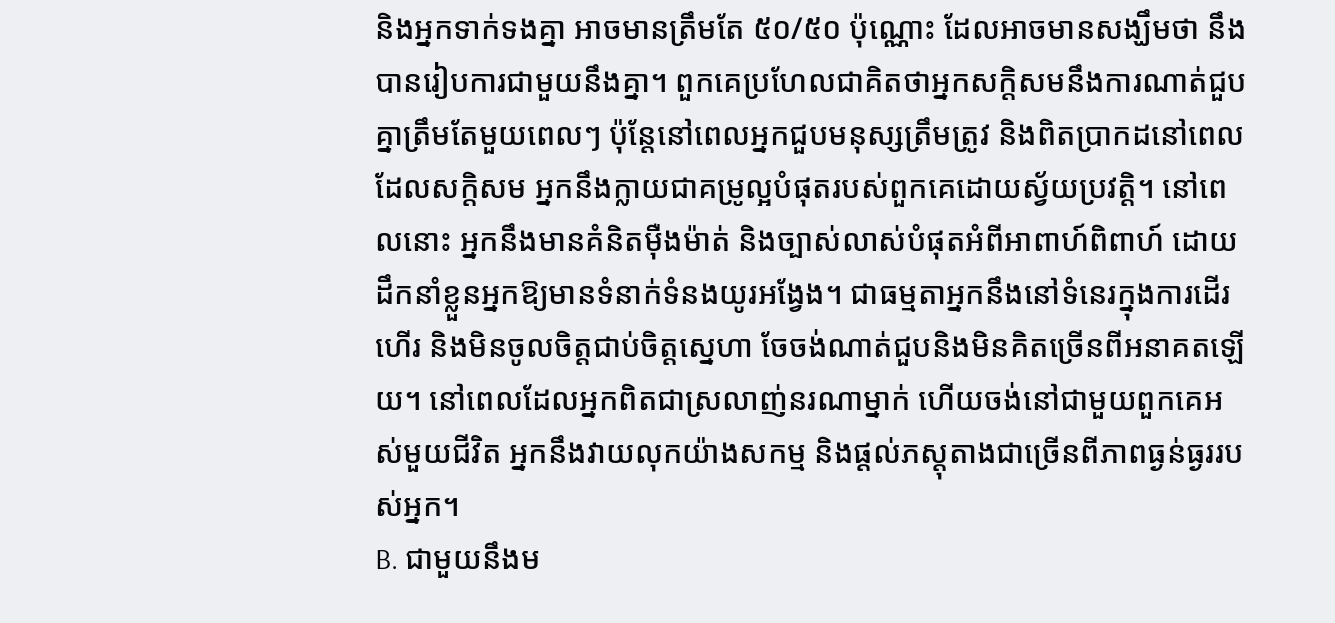និងអ្នកទាក់ទងគ្នា អាចមានត្រឹមតែ ៥០/៥០ ប៉ុណ្ណោះ ដែលអាចមានសង្ឃឹមថា នឹងបានរៀបការជាមួយនឹងគ្នា។ ពួកគេប្រហែលជាគិតថាអ្នកសក្តិសមនឹងការណាត់ជួបគ្នាត្រឹមតែមួយពេលៗ ប៉ុន្តែនៅពេលអ្នកជួបមនុស្សត្រឹមត្រូវ និងពិតប្រាកដនៅពេលដែលសក្តិសម អ្នកនឹងក្លាយជាគម្រូល្អបំផុតរបស់ពួកគេដោយស្វ័យប្រវត្តិ។ នៅពេលនោះ អ្នកនឹងមានគំនិតម៉ឺងម៉ាត់ និងច្បាស់លាស់បំផុតអំពីអាពាហ៍ពិពាហ៍ ដោយដឹកនាំខ្លួនអ្នកឱ្យមានទំនាក់ទំនងយូរអង្វែង។ ជាធម្មតាអ្នកនឹងនៅទំនេរក្នុងការដើរហើរ និងមិនចូលចិត្តជាប់ចិត្តស្នេហា ចែចង់ណាត់ជួបនិងមិនគិតច្រើនពីអនាគតឡើយ។ នៅពេលដែលអ្នកពិតជាស្រលាញ់នរណាម្នាក់ ហើយចង់នៅជាមួយពួកគេអស់មួយជីវិត អ្នកនឹងវាយលុកយ៉ាងសកម្ម និងផ្តល់ភស្តុតាងជាច្រើនពីភាពធ្ងន់ធ្ងររបស់អ្នក។
B. ជាមួយនឹងម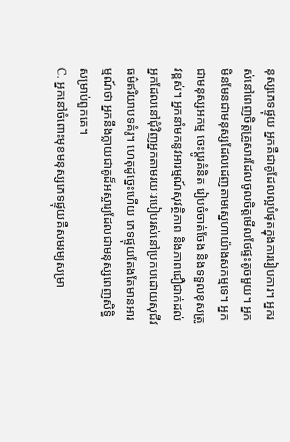នុស្សភេទផ្ទុយ អ្នកគឺជាគូដែលល្អបំផុតក្នុងការរៀបការ។ អ្នករស់នៅពេញចិត្តគ្រួសារដែលចូលចិត្តមើលថែផ្ទះតូចមួយ។ អ្នកមិនមែនជាមនុស្សដែលដេញតាមស្នេហាយ៉ាងសកម្មទេ។ អ្នកជាមនុស្សអកម្ម ចេះប្តូរគំនិត រៀបចំចាត់ចែង និងទទួលខុសត្រូវខ្ពស់។ អ្នកនាំមកនូវអារម្មណ៍សុវត្ថិភាព និងភាពជឿជាក់ដល់អ្នកដែលនៅជុំវិញអ្នកតាមរយៈរបៀបរស់នៅប្រកបដោយសុជីវធម៌ឥរិយាបទគំរូ។ ហេតុដូច្នេះហើយ ភេទផ្ទុយតែងតែមានអារម្មណ៍ថា អ្នកនឹងក្លាយជាគូដ៏អស្ចារ្យដែលជាមនុស្សពេញសិទ្ធិសម្រាប់ពួកគេ។
C. អ្នកនៅចំពោះមុខមនុស្សភេទផ្ទុយគឺសមរម្យសម្រា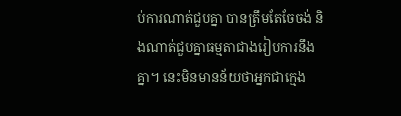ប់ការណាត់ជួបគ្នា បានត្រឹមតែចែចង់ និងណាត់ជួបគ្នាធម្មតាជាងរៀបការនឹងគ្នា។ នេះមិនមានន័យថាអ្នកជាក្មេង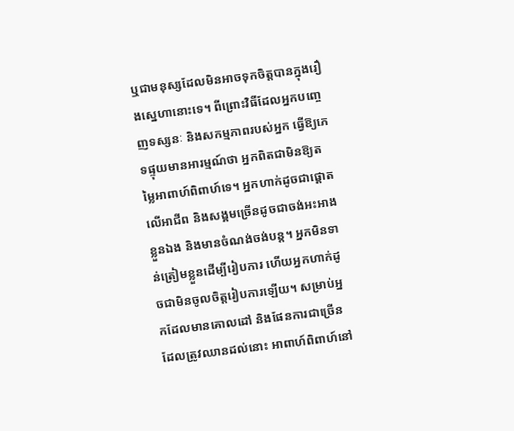ឬជាមនុស្សដែលមិនអាចទុកចិត្តបានក្នុងរឿងស្នេហានោះទេ។ ពីព្រោះវិធីដែលអ្នកបញ្ចេញទស្សនៈ និងសកម្មភាពរបស់អ្នក ធ្វើឱ្យភេទផ្ទុយមានអារម្មណ៍ថា អ្នកពិតជាមិនឱ្យតម្លៃអាពាហ៍ពិពាហ៍ទេ។ អ្នកហាក់ដូចជាផ្តោតលើអាជីព និងសង្គមច្រើនដូចជាចង់អះអាងខ្លួនឯង និងមានចំណង់ចង់បន្ត។ អ្នកមិនទាន់ត្រៀមខ្លួនដើម្បីរៀបការ ហើយអ្នកហាក់ដូចជាមិនចូលចិត្តរៀបការឡើយ។ សម្រាប់អ្នកដែលមានគោលដៅ និងផែនការជាច្រើនដែលត្រូវឈានដល់នោះ អាពាហ៍ពិពាហ៍នៅ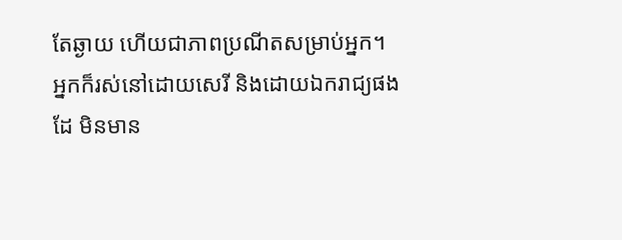តែឆ្ងាយ ហើយជាភាពប្រណីតសម្រាប់អ្នក។ អ្នកក៏រស់នៅដោយសេរី និងដោយឯករាជ្យផងដែ មិនមាន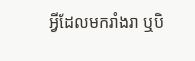អ្វីដែលមករាំងរា ឬបិ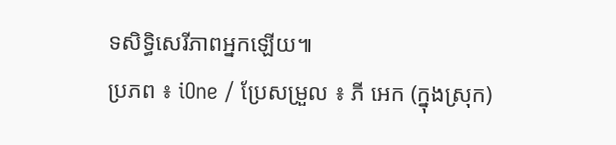ទសិទ្ធិសេរីភាពអ្នកឡើយ៕
ប្រភព ៖ iOne / ប្រែសម្រួល ៖ ភី អេក (ក្នុងស្រុក)